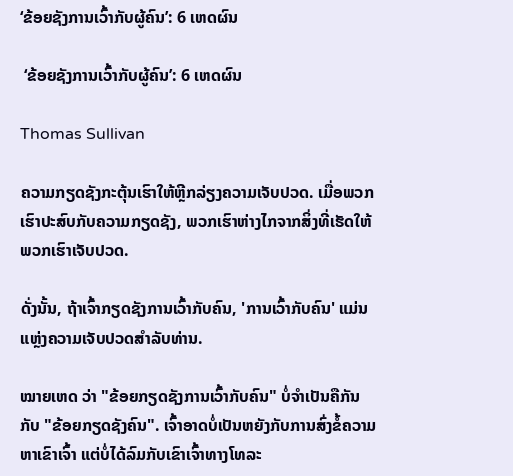‘ຂ້ອຍຊັງການເວົ້າກັບຜູ້ຄົນ’: 6 ເຫດຜົນ

 ‘ຂ້ອຍຊັງການເວົ້າກັບຜູ້ຄົນ’: 6 ເຫດຜົນ

Thomas Sullivan

ຄວາມກຽດຊັງກະຕຸ້ນເຮົາໃຫ້ຫຼີກລ່ຽງຄວາມເຈັບປວດ. ເມື່ອພວກເຮົາປະສົບກັບຄວາມກຽດຊັງ, ພວກເຮົາຫ່າງໄກຈາກສິ່ງທີ່ເຮັດໃຫ້ພວກເຮົາເຈັບປວດ.

ດັ່ງນັ້ນ, ຖ້າເຈົ້າກຽດຊັງການເວົ້າກັບຄົນ, 'ການເວົ້າກັບຄົນ' ແມ່ນແຫຼ່ງຄວາມເຈັບປວດສໍາລັບທ່ານ.

ໝາຍເຫດ ວ່າ "ຂ້ອຍກຽດຊັງການເວົ້າກັບຄົນ" ບໍ່ຈໍາເປັນຄືກັນກັບ "ຂ້ອຍກຽດຊັງຄົນ". ເຈົ້າອາດບໍ່ເປັນຫຍັງກັບການສົ່ງຂໍ້ຄວາມຫາເຂົາເຈົ້າ ແຕ່ບໍ່ໄດ້ລົມກັບເຂົາເຈົ້າທາງໂທລະ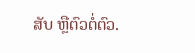ສັບ ຫຼືຕົວຕໍ່ຕົວ.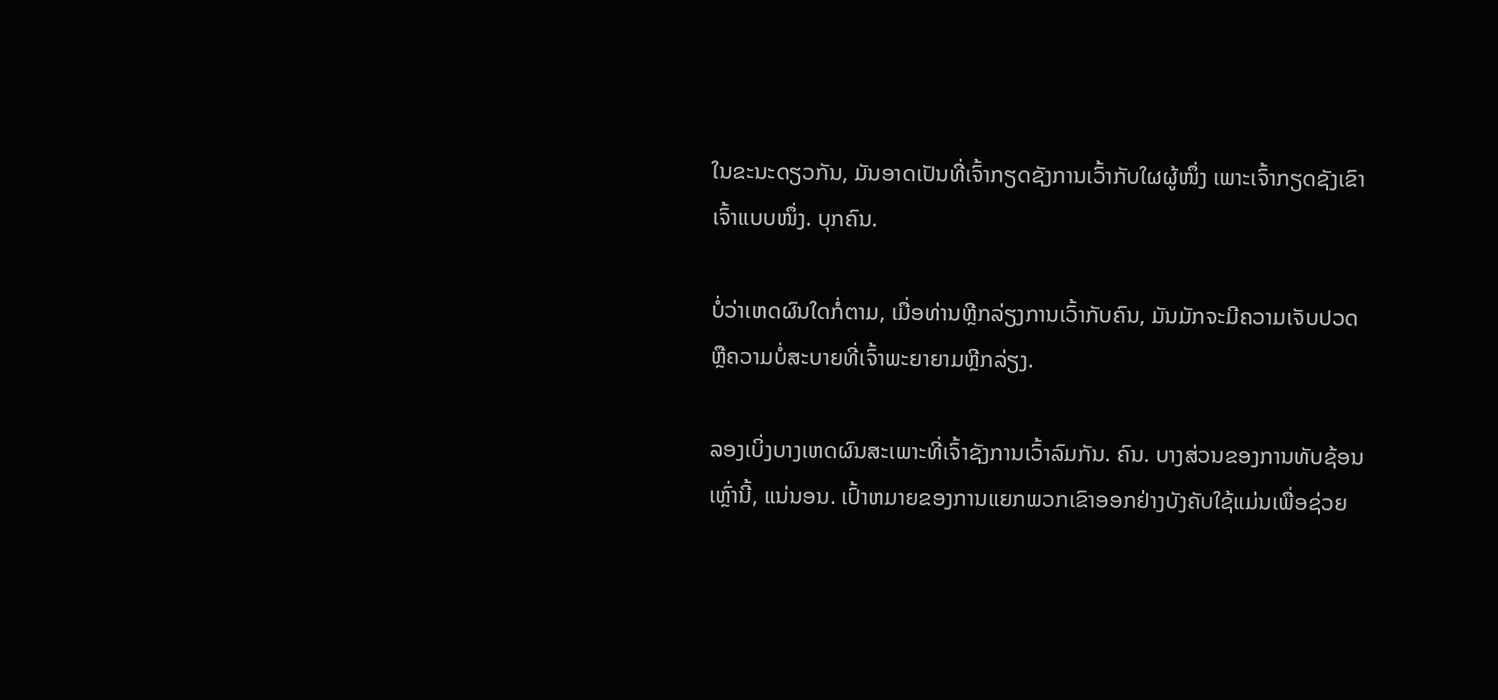ໃນຂະນະດຽວກັນ, ມັນອາດເປັນທີ່ເຈົ້າກຽດຊັງການເວົ້າກັບໃຜຜູ້ໜຶ່ງ ເພາະເຈົ້າກຽດຊັງເຂົາເຈົ້າແບບໜຶ່ງ. ບຸກຄົນ.

ບໍ່ວ່າເຫດຜົນໃດກໍ່ຕາມ, ເມື່ອທ່ານຫຼີກລ່ຽງການເວົ້າກັບຄົນ, ມັນມັກຈະມີຄວາມເຈັບປວດ ຫຼືຄວາມບໍ່ສະບາຍທີ່ເຈົ້າພະຍາຍາມຫຼີກລ່ຽງ.

ລອງເບິ່ງບາງເຫດຜົນສະເພາະທີ່ເຈົ້າຊັງການເວົ້າລົມກັນ. ຄົນ. ບາງສ່ວນຂອງການທັບຊ້ອນເຫຼົ່ານີ້, ແນ່ນອນ. ເປົ້າຫມາຍຂອງການແຍກພວກເຂົາອອກຢ່າງບັງຄັບໃຊ້ແມ່ນເພື່ອຊ່ວຍ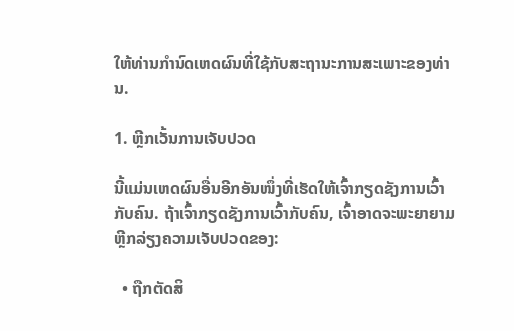ໃຫ້ທ່ານກໍານົດເຫດຜົນທີ່ໃຊ້ກັບສະຖານະການສະເພາະຂອງທ່ານ.

1. ຫຼີກເວັ້ນການເຈັບປວດ

ນີ້ແມ່ນເຫດຜົນອື່ນອີກອັນໜຶ່ງທີ່ເຮັດໃຫ້ເຈົ້າກຽດຊັງການເວົ້າກັບຄົນ. ຖ້າເຈົ້າກຽດຊັງການເວົ້າກັບຄົນ, ເຈົ້າອາດຈະພະຍາຍາມຫຼີກລ່ຽງຄວາມເຈັບປວດຂອງ:

  • ຖືກຕັດສິ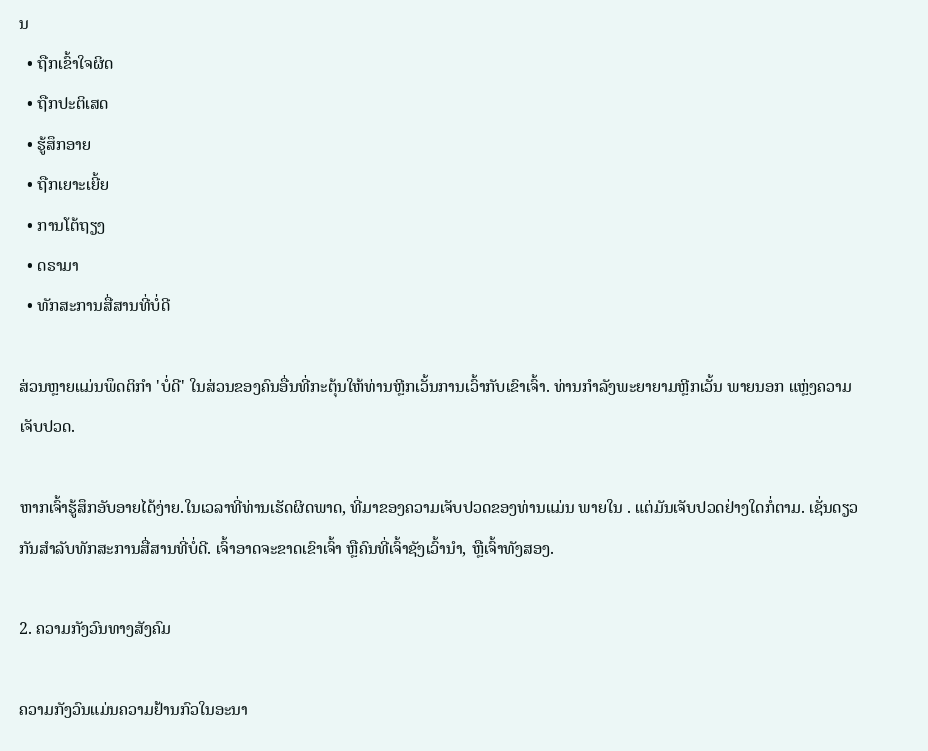ນ
  • ຖືກເຂົ້າໃຈຜິດ
  • ຖືກປະຕິເສດ
  • ຮູ້ສຶກອາຍ
  • ຖືກເຍາະເຍີ້ຍ
  • ການໂຕ້ຖຽງ
  • ດຣາມາ
  • ທັກສະການສື່ສານທີ່ບໍ່ດີ

ສ່ວນຫຼາຍແມ່ນພຶດຕິກຳ 'ບໍ່ດີ' ໃນສ່ວນຂອງຄົນອື່ນທີ່ກະຕຸ້ນໃຫ້ທ່ານຫຼີກເວັ້ນການເວົ້າກັບເຂົາເຈົ້າ. ທ່ານກຳລັງພະຍາຍາມຫຼີກເວັ້ນ ພາຍນອກ ແຫຼ່ງຄວາມເຈັບປວດ.

ຫາກເຈົ້າຮູ້ສຶກອັບອາຍໄດ້ງ່າຍ.ໃນເວລາທີ່ທ່ານເຮັດຜິດພາດ, ທີ່ມາຂອງຄວາມເຈັບປວດຂອງທ່ານແມ່ນ ພາຍໃນ . ແຕ່ມັນເຈັບປວດຢ່າງໃດກໍ່ຕາມ. ເຊັ່ນດຽວກັນສໍາລັບທັກສະການສື່ສານທີ່ບໍ່ດີ. ເຈົ້າອາດຈະຂາດເຂົາເຈົ້າ ຫຼືຄົນທີ່ເຈົ້າຊັງເວົ້ານຳ, ຫຼືເຈົ້າທັງສອງ.

2. ຄວາມກັງວົນທາງສັງຄົມ

ຄວາມກັງວົນແມ່ນຄວາມຢ້ານກົວໃນອະນາ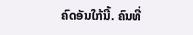ຄົດອັນໃກ້ນີ້. ຄົນທີ່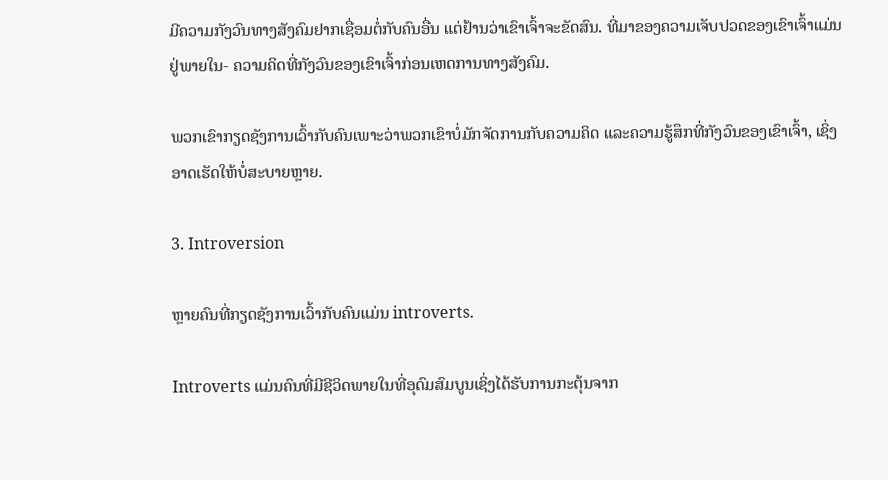ມີຄວາມກັງວົນທາງສັງຄົມຢາກເຊື່ອມຕໍ່ກັບຄົນອື່ນ ແຕ່ຢ້ານວ່າເຂົາເຈົ້າຈະຂັດສົນ. ທີ່ມາຂອງຄວາມເຈັບປວດຂອງເຂົາເຈົ້າແມ່ນຢູ່ພາຍໃນ- ຄວາມຄິດທີ່ກັງວົນຂອງເຂົາເຈົ້າກ່ອນເຫດການທາງສັງຄົມ.

ພວກເຂົາກຽດຊັງການເວົ້າກັບຄົນເພາະວ່າພວກເຂົາບໍ່ມັກຈັດການກັບຄວາມຄິດ ແລະຄວາມຮູ້ສຶກທີ່ກັງວົນຂອງເຂົາເຈົ້າ, ເຊິ່ງອາດເຮັດໃຫ້ບໍ່ສະບາຍຫຼາຍ.

3. Introversion

ຫຼາຍຄົນທີ່ກຽດຊັງການເວົ້າກັບຄົນແມ່ນ introverts.

Introverts ແມ່ນຄົນທີ່ມີຊີວິດພາຍໃນທີ່ອຸດົມສົມບູນເຊິ່ງໄດ້ຮັບການກະຕຸ້ນຈາກ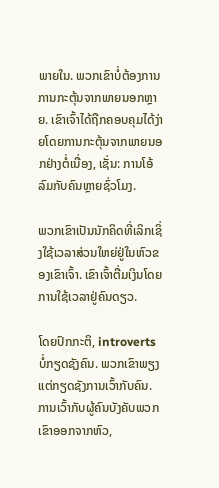ພາຍໃນ. ພວກເຂົາບໍ່ຕ້ອງການການກະຕຸ້ນຈາກພາຍນອກຫຼາຍ. ເຂົາເຈົ້າໄດ້ຖືກຄອບຄຸມໄດ້ງ່າຍໂດຍການກະຕຸ້ນຈາກພາຍນອກຢ່າງຕໍ່ເນື່ອງ, ເຊັ່ນ: ການໂອ້ລົມກັບຄົນຫຼາຍຊົ່ວໂມງ.

ພວກເຂົາເປັນນັກຄິດທີ່ເລິກເຊິ່ງໃຊ້ເວລາສ່ວນໃຫຍ່ຢູ່ໃນຫົວຂອງເຂົາເຈົ້າ. ເຂົາເຈົ້າຕື່ມເງິນໂດຍການໃຊ້ເວລາຢູ່ຄົນດຽວ.

ໂດຍປົກກະຕິ, introverts ບໍ່ກຽດຊັງຄົນ. ພວກເຂົາພຽງແຕ່ກຽດຊັງການເວົ້າກັບຄົນ. ການເວົ້າກັບຜູ້ຄົນບັງຄັບພວກເຂົາອອກຈາກຫົວ,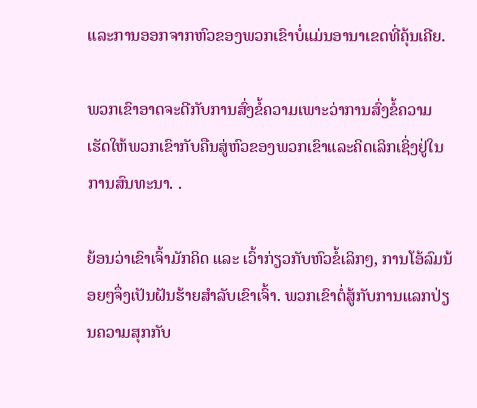ແລະການອອກຈາກຫົວຂອງພວກເຂົາບໍ່ແມ່ນອານາເຂດທີ່ຄຸ້ນເຄີຍ.

ພວກເຂົາອາດຈະດີກັບການສົ່ງຂໍ້ຄວາມເພາະວ່າການສົ່ງຂໍ້ຄວາມເຮັດໃຫ້ພວກເຂົາກັບຄືນສູ່ຫົວຂອງພວກເຂົາແລະຄິດເລິກເຊິ່ງຢູ່ໃນການສົນທະນາ. .

ຍ້ອນວ່າເຂົາເຈົ້າມັກຄິດ ແລະ ເວົ້າກ່ຽວກັບຫົວຂໍ້ເລິກໆ, ການໂອ້ລົມນ້ອຍໆຈຶ່ງເປັນຝັນຮ້າຍສຳລັບເຂົາເຈົ້າ. ພວກເຂົາຕໍ່ສູ້ກັບການແລກປ່ຽນຄວາມສຸກກັບ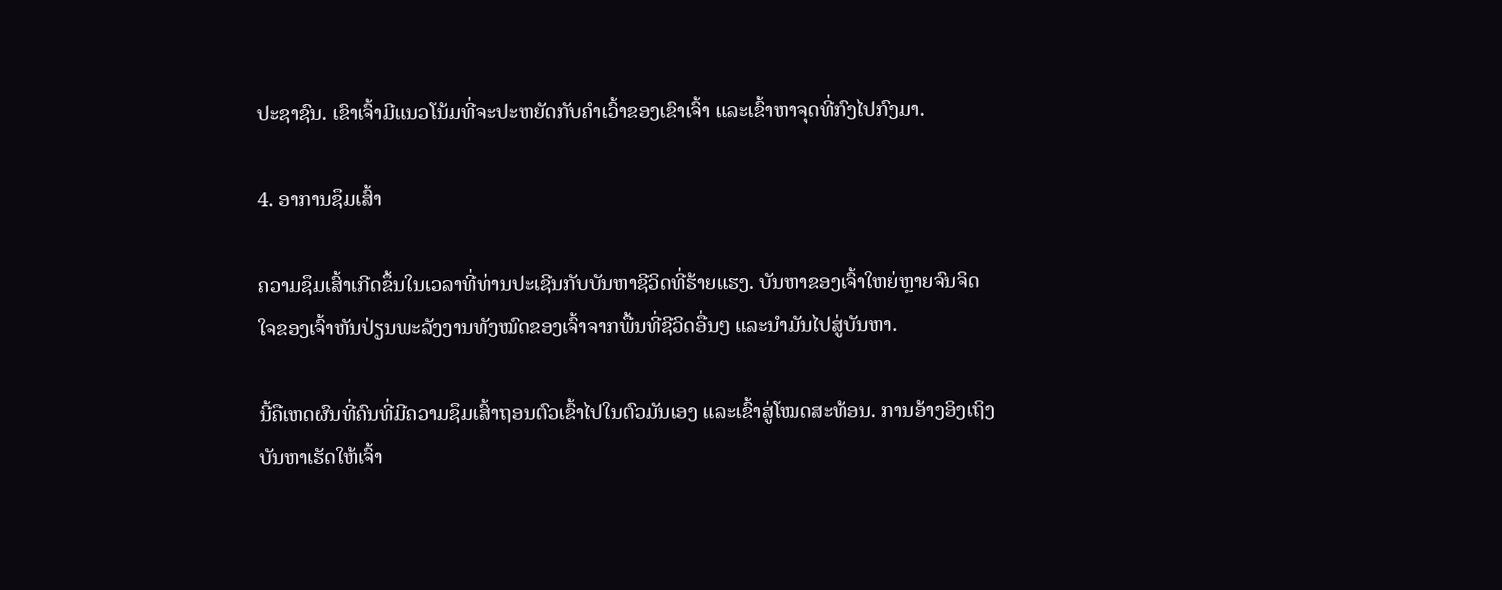ປະຊາຊົນ. ເຂົາເຈົ້າມີແນວໂນ້ມທີ່ຈະປະຫຍັດກັບຄໍາເວົ້າຂອງເຂົາເຈົ້າ ແລະເຂົ້າຫາຈຸດທີ່ກົງໄປກົງມາ.

4. ອາການຊຶມເສົ້າ

ຄວາມຊຶມເສົ້າເກີດຂຶ້ນໃນເວລາທີ່ທ່ານປະເຊີນກັບບັນຫາຊີວິດທີ່ຮ້າຍແຮງ. ບັນຫາຂອງເຈົ້າໃຫຍ່ຫຼາຍຈົນຈິດໃຈຂອງເຈົ້າຫັນປ່ຽນພະລັງງານທັງໝົດຂອງເຈົ້າຈາກພື້ນທີ່ຊີວິດອື່ນໆ ແລະນໍາມັນໄປສູ່ບັນຫາ.

ນີ້ຄືເຫດຜົນທີ່ຄົນທີ່ມີຄວາມຊຶມເສົ້າຖອນຕົວເຂົ້າໄປໃນຕົວມັນເອງ ແລະເຂົ້າສູ່ໂໝດສະທ້ອນ. ການອ້າງອິງເຖິງບັນຫາເຮັດໃຫ້ເຈົ້າ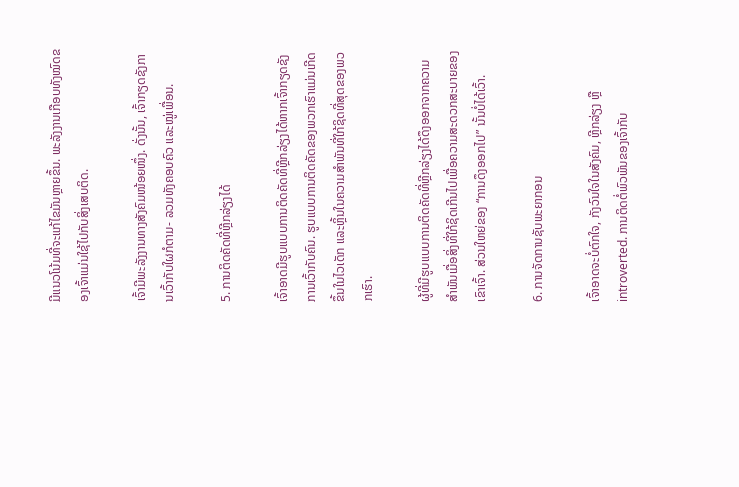ມີແນວໂນ້ມທີ່ຈະແກ້ໄຂມັນຫຼາຍຂຶ້ນ. ພະລັງງານເກືອບທັງໝົດຂອງເຈົ້າແມ່ນໃຊ້ໄປກັບສິ່ງເສບຕິດ.

ເຈົ້າມີພະລັງງານທາງສັງຄົມໜ້ອຍໜຶ່ງ. ດັ່ງນັ້ນ, ເຈົ້າກຽດຊັງການເວົ້າກັບໃຜກໍຕາມ- ລວມທັງຄອບຄົວ ແລະໝູ່ເພື່ອນ.

5. ການຕິດຄັດທີ່ຫຼີກລ່ຽງໄດ້

ເຈົ້າອາດມີຮູບແບບການຕິດຄັດທີ່ຫຼີກລ່ຽງໄດ້ຫາກເຈົ້າກຽດຊັງການເວົ້າກັບຄົນ. ຮູບແບບການຕິດຄັດຂອງພວກເຮົາແມ່ນເກີດຂຶ້ນໃນໄວເດັກ ແລະຫຼິ້ນໃນຄວາມສຳພັນທີ່ໃກ້ຊິດທີ່ສຸດຂອງພວກເຮົາ.

ຜູ້ທີ່ມີຮູບແບບການຕິດຄັດທີ່ຫຼີກລ່ຽງໄດ້ດຶງອອກຈາກຄວາມສຳພັນເມື່ອສິ່ງທີ່ໃກ້ຊິດເກີນໄປເພື່ອຄວາມສະດວກສະບາຍຂອງເຂົາເຈົ້າ. ສ່ວນໃຫຍ່ຂອງ “ການດຶງອອກໄປ” ນັ້ນບໍ່ໄດ້ເວົ້າ.

6. ການຈັດການຊັບພະຍາກອນ

ເຈົ້າອາດຈະບໍ່ຕົກໃຈ, ກັງວົນໃຈໃນສັງຄົມ, ຫຼີກລ່ຽງ ຫຼື introverted. ການຕິດຕໍ່ພົວພັນຂອງເຈົ້າກັບ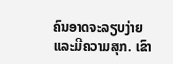ຄົນອາດຈະລຽບງ່າຍ ແລະມີຄວາມສຸກ. ເຂົາ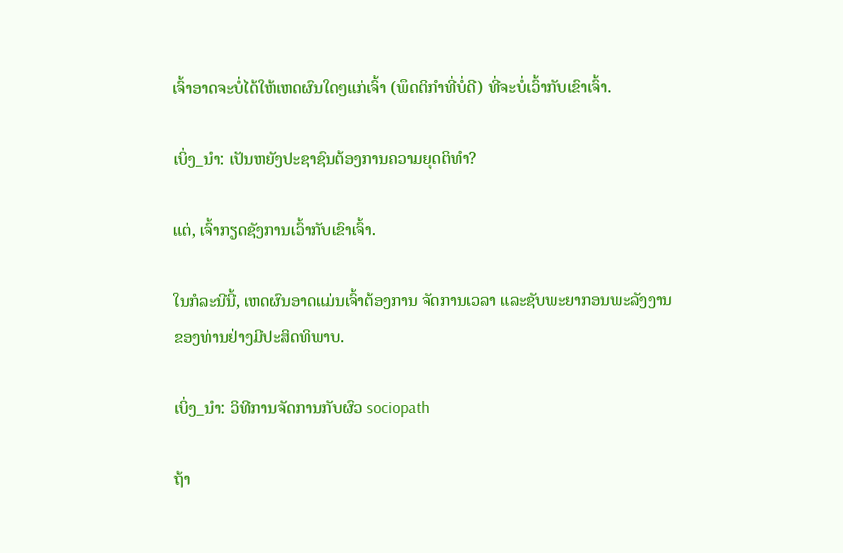ເຈົ້າອາດຈະບໍ່ໄດ້ໃຫ້ເຫດຜົນໃດໆແກ່ເຈົ້າ (ພຶດຕິກຳທີ່ບໍ່ດີ) ທີ່ຈະບໍ່ເວົ້າກັບເຂົາເຈົ້າ.

ເບິ່ງ_ນຳ: ເປັນຫຍັງປະຊາຊົນຕ້ອງການຄວາມຍຸດຕິທໍາ?

ແຕ່, ເຈົ້າກຽດຊັງການເວົ້າກັບເຂົາເຈົ້າ.

ໃນກໍລະນີນີ້, ເຫດຜົນອາດແມ່ນເຈົ້າຕ້ອງການ ຈັດການເວລາ ແລະຊັບພະຍາກອນພະລັງງານຂອງທ່ານຢ່າງມີປະສິດທິພາບ.

ເບິ່ງ_ນຳ: ວິທີການຈັດການກັບຜົວ sociopath

ຖ້າ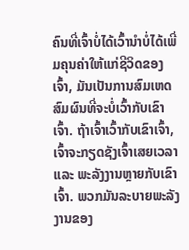ຄົນທີ່ເຈົ້າບໍ່ໄດ້ເວົ້ານຳບໍ່ໄດ້ເພີ່ມຄຸນຄ່າໃຫ້ແກ່ຊີວິດຂອງເຈົ້າ, ມັນເປັນການສົມເຫດສົມຜົນທີ່ຈະບໍ່ເວົ້າກັບເຂົາເຈົ້າ. ຖ້າເຈົ້າເວົ້າກັບເຂົາເຈົ້າ, ເຈົ້າຈະກຽດຊັງເຈົ້າເສຍເວລາ ແລະ ພະລັງງານຫຼາຍກັບເຂົາເຈົ້າ. ພວກມັນລະບາຍພະລັງງານຂອງ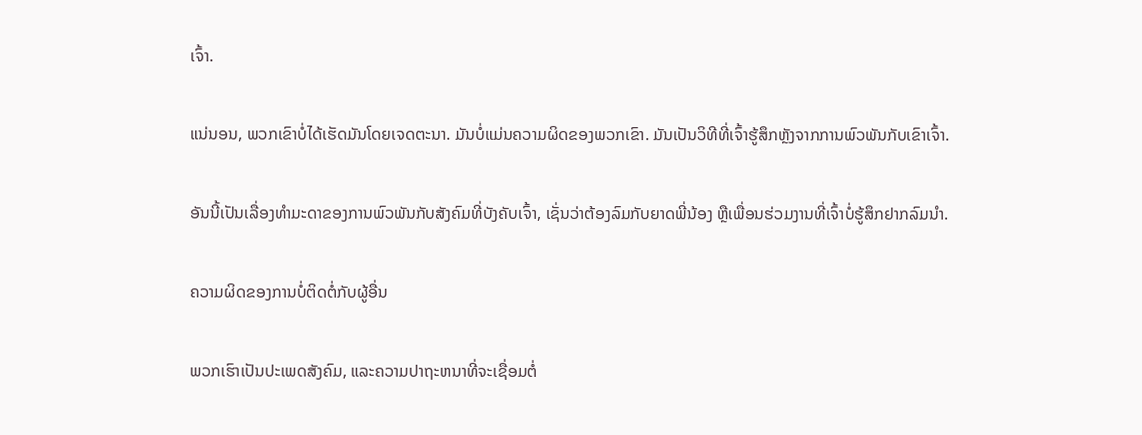ເຈົ້າ.

ແນ່ນອນ, ພວກເຂົາບໍ່ໄດ້ເຮັດມັນໂດຍເຈດຕະນາ. ມັນບໍ່ແມ່ນຄວາມຜິດຂອງພວກເຂົາ. ມັນເປັນວິທີທີ່ເຈົ້າຮູ້ສຶກຫຼັງຈາກການພົວພັນກັບເຂົາເຈົ້າ.

ອັນນີ້ເປັນເລື່ອງທຳມະດາຂອງການພົວພັນກັບສັງຄົມທີ່ບັງຄັບເຈົ້າ, ເຊັ່ນວ່າຕ້ອງລົມກັບຍາດພີ່ນ້ອງ ຫຼືເພື່ອນຮ່ວມງານທີ່ເຈົ້າບໍ່ຮູ້ສຶກຢາກລົມນຳ.

ຄວາມຜິດຂອງການບໍ່ຕິດຕໍ່ກັບຜູ້ອື່ນ

ພວກເຮົາເປັນປະເພດສັງຄົມ, ແລະຄວາມປາຖະຫນາທີ່ຈະເຊື່ອມຕໍ່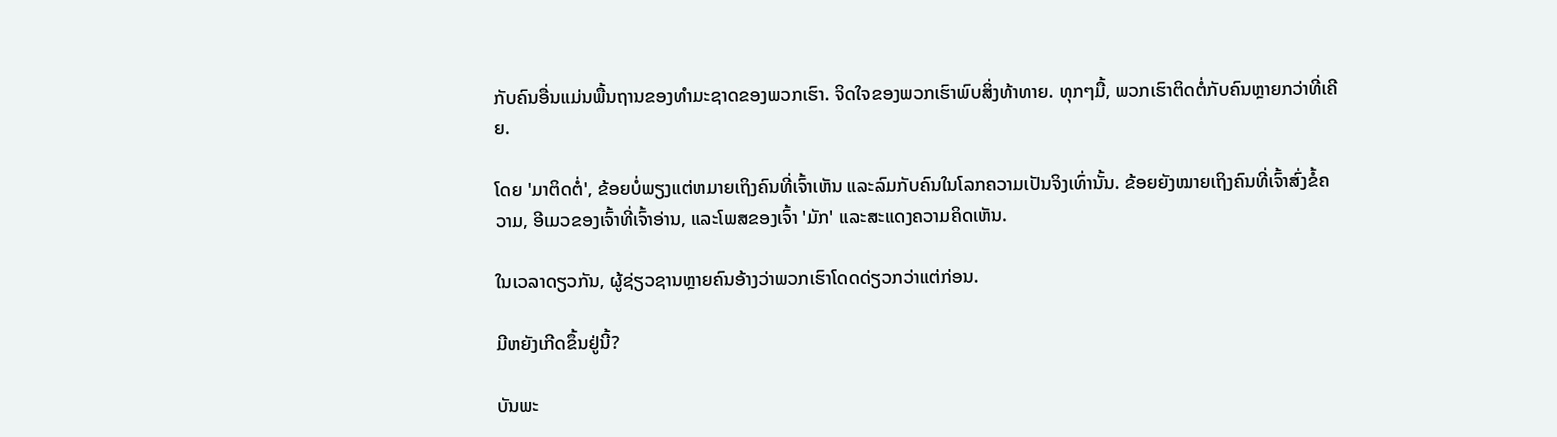ກັບຄົນອື່ນແມ່ນພື້ນຖານຂອງທໍາມະຊາດຂອງພວກເຮົາ. ຈິດໃຈຂອງພວກເຮົາພົບສິ່ງທ້າທາຍ. ທຸກໆມື້, ພວກເຮົາຕິດຕໍ່ກັບຄົນຫຼາຍກວ່າທີ່ເຄີຍ.

ໂດຍ 'ມາຕິດຕໍ່', ຂ້ອຍບໍ່ພຽງແຕ່ຫມາຍເຖິງຄົນທີ່ເຈົ້າເຫັນ ແລະລົມກັບຄົນໃນໂລກຄວາມເປັນຈິງເທົ່ານັ້ນ. ຂ້ອຍຍັງໝາຍເຖິງຄົນທີ່ເຈົ້າສົ່ງຂໍ້ຄວາມ, ອີເມວຂອງເຈົ້າທີ່ເຈົ້າອ່ານ, ແລະໂພສຂອງເຈົ້າ 'ມັກ' ແລະສະແດງຄວາມຄິດເຫັນ.

ໃນເວລາດຽວກັນ, ຜູ້ຊ່ຽວຊານຫຼາຍຄົນອ້າງວ່າພວກເຮົາໂດດດ່ຽວກວ່າແຕ່ກ່ອນ.

ມີຫຍັງເກີດຂຶ້ນຢູ່ນີ້?

ບັນພະ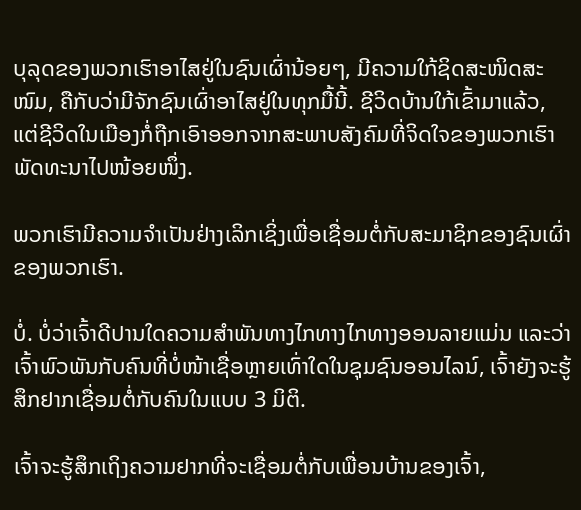ບຸລຸດຂອງພວກເຮົາອາໄສຢູ່ໃນຊົນເຜົ່ານ້ອຍໆ, ມີຄວາມໃກ້ຊິດສະໜິດສະໜົມ, ຄືກັບວ່າມີຈັກຊົນເຜົ່າອາໄສຢູ່ໃນທຸກມື້ນີ້. ຊີວິດບ້ານໃກ້ເຂົ້າມາແລ້ວ, ແຕ່ຊີວິດໃນເມືອງກໍ່ຖືກເອົາອອກຈາກສະພາບສັງຄົມທີ່ຈິດໃຈຂອງພວກເຮົາພັດທະນາໄປໜ້ອຍໜຶ່ງ.

ພວກເຮົາມີຄວາມຈຳເປັນຢ່າງເລິກເຊິ່ງເພື່ອເຊື່ອມຕໍ່ກັບສະມາຊິກຂອງຊົນເຜົ່າຂອງພວກເຮົາ.

ບໍ່. ບໍ່ວ່າເຈົ້າດີປານໃດຄວາມສຳພັນທາງໄກທາງໄກທາງອອນລາຍແມ່ນ ແລະວ່າເຈົ້າພົວພັນກັບຄົນທີ່ບໍ່ໜ້າເຊື່ອຫຼາຍເທົ່າໃດໃນຊຸມຊົນອອນໄລນ໌, ເຈົ້າຍັງຈະຮູ້ສຶກຢາກເຊື່ອມຕໍ່ກັບຄົນໃນແບບ 3 ມິຕິ.

ເຈົ້າຈະຮູ້ສຶກເຖິງຄວາມຢາກທີ່ຈະເຊື່ອມຕໍ່ກັບເພື່ອນບ້ານຂອງເຈົ້າ,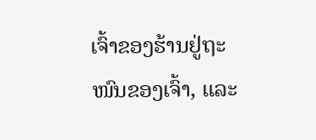ເຈົ້າຂອງຮ້ານຢູ່ຖະໜົນຂອງເຈົ້າ, ແລະ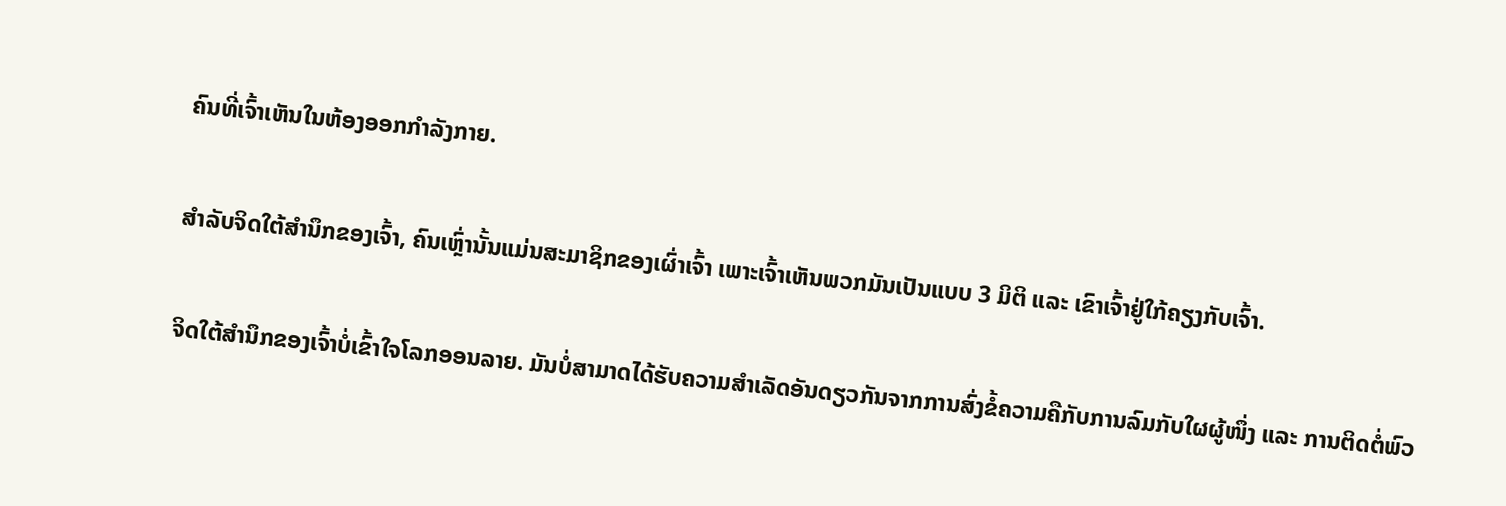ຄົນທີ່ເຈົ້າເຫັນໃນຫ້ອງອອກກຳລັງກາຍ.

ສຳລັບຈິດໃຕ້ສຳນຶກຂອງເຈົ້າ, ຄົນເຫຼົ່ານັ້ນແມ່ນສະມາຊິກຂອງເຜົ່າເຈົ້າ ເພາະເຈົ້າເຫັນພວກມັນເປັນແບບ 3 ມິຕິ ແລະ ເຂົາເຈົ້າຢູ່ໃກ້ຄຽງກັບເຈົ້າ.

ຈິດໃຕ້ສຳນຶກຂອງເຈົ້າບໍ່ເຂົ້າໃຈໂລກອອນລາຍ. ມັນບໍ່ສາມາດໄດ້ຮັບຄວາມສຳເລັດອັນດຽວກັນຈາກການສົ່ງຂໍ້ຄວາມຄືກັບການລົມກັບໃຜຜູ້ໜຶ່ງ ແລະ ການຕິດຕໍ່ພົວ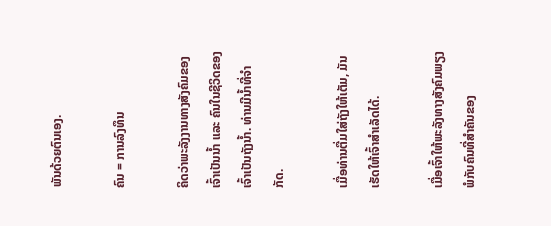ພັນດ້ວຍຕົນເອງ.

ຄົນ = ການລົງທຶນ

ຄິດວ່າພະລັງງານທາງສັງຄົມຂອງເຈົ້າເປັນນໍ້າ ແລະ ຄົນໃນຊີວິດຂອງເຈົ້າເປັນຖັງນໍ້າ. ທ່ານມີນໍ້າທີ່ຈຳກັດ.

ເມື່ອທ່ານຕື່ມໃສ່ຖັງໃຫ້ເຕັມ, ມັນເຮັດໃຫ້ເຈົ້າສຳເລັດໄດ້.

ເມື່ອເຈົ້າໃຫ້ພະລັງທາງສັງຄົມພຽງພໍກັບຄົນທີ່ສຳຄັນຂອງ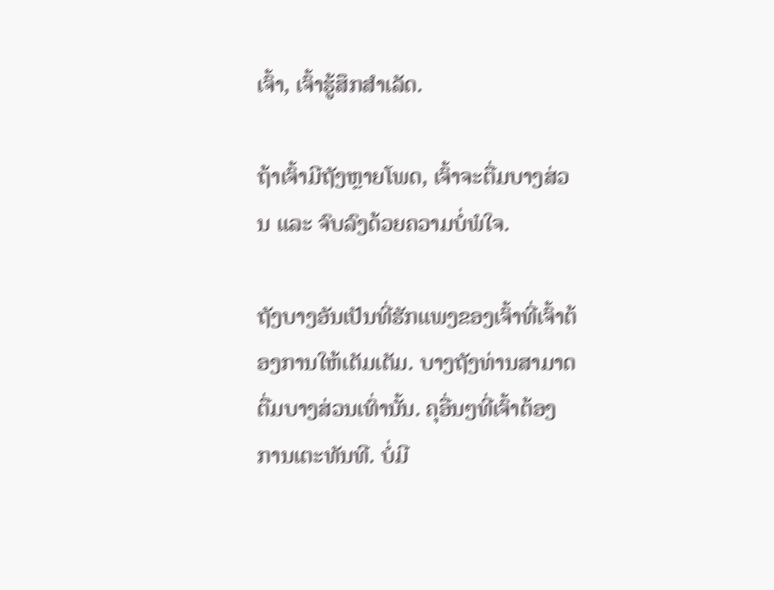ເຈົ້າ, ເຈົ້າຮູ້ສຶກສຳເລັດ.

ຖ້າເຈົ້າມີຖັງຫຼາຍໂພດ, ເຈົ້າຈະຕື່ມບາງສ່ວນ ແລະ ຈົບລົງດ້ວຍຄວາມບໍ່ພໍໃຈ.

ຖັງບາງອັນເປັນທີ່ຮັກແພງຂອງເຈົ້າທີ່ເຈົ້າຕ້ອງການໃຫ້ເຕັມເຕັມ. ບາງຖັງທ່ານສາມາດຕື່ມບາງສ່ວນເທົ່ານັ້ນ. ຄຸອື່ນໆທີ່ເຈົ້າຕ້ອງການເຕະທັນທີ. ບໍ່ມີ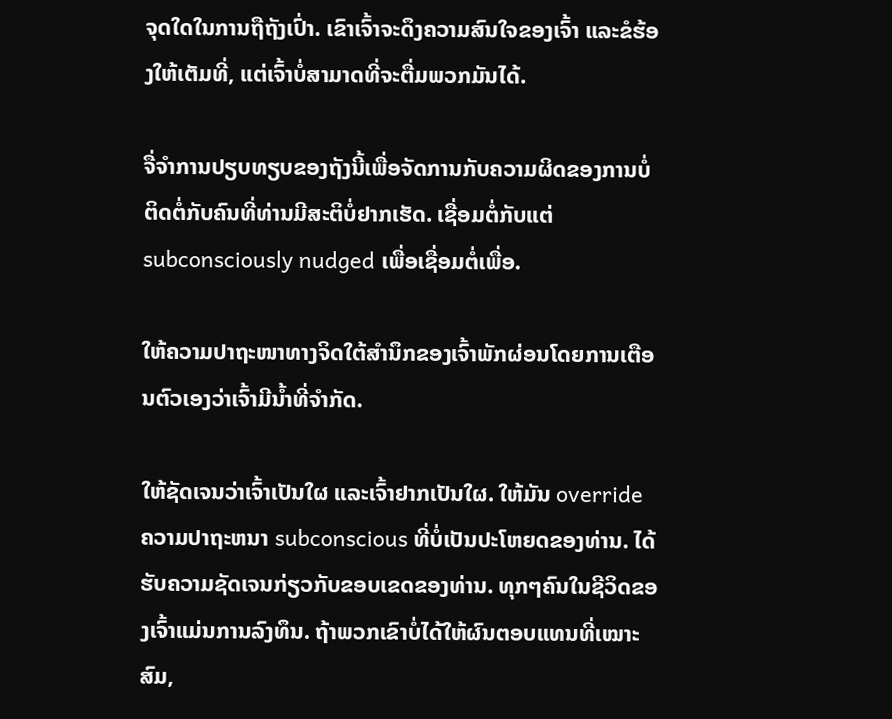ຈຸດໃດໃນການຖືຖັງເປົ່າ. ເຂົາເຈົ້າຈະດຶງຄວາມສົນໃຈຂອງເຈົ້າ ແລະຂໍຮ້ອງໃຫ້ເຕັມທີ່, ແຕ່ເຈົ້າບໍ່ສາມາດທີ່ຈະຕື່ມພວກມັນໄດ້.

ຈື່ຈໍາການປຽບທຽບຂອງຖັງນີ້ເພື່ອຈັດການກັບຄວາມຜິດຂອງການບໍ່ຕິດຕໍ່ກັບຄົນທີ່ທ່ານມີສະຕິບໍ່ຢາກເຮັດ. ເຊື່ອມຕໍ່ກັບແຕ່ subconsciously nudged ເພື່ອເຊື່ອມຕໍ່ເພື່ອ.

ໃຫ້ຄວາມປາຖະໜາທາງຈິດໃຕ້ສຳນຶກຂອງເຈົ້າພັກຜ່ອນໂດຍການເຕືອນຕົວເອງວ່າເຈົ້າມີນໍ້າທີ່ຈຳກັດ.

ໃຫ້ຊັດເຈນວ່າເຈົ້າເປັນໃຜ ແລະເຈົ້າຢາກເປັນໃຜ. ໃຫ້ມັນ override ຄວາມປາຖະຫນາ subconscious ທີ່ບໍ່ເປັນປະໂຫຍດຂອງທ່ານ. ໄດ້ຮັບຄວາມຊັດເຈນກ່ຽວກັບຂອບເຂດຂອງທ່ານ. ທຸກໆຄົນໃນຊີວິດຂອງເຈົ້າແມ່ນການລົງທຶນ. ຖ້າພວກເຂົາບໍ່ໄດ້ໃຫ້ຜົນຕອບແທນທີ່ເໝາະສົມ,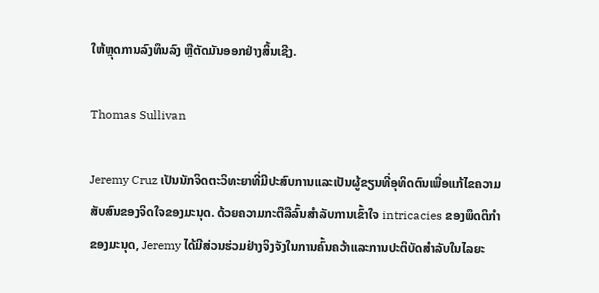ໃຫ້ຫຼຸດການລົງທຶນລົງ ຫຼືຕັດມັນອອກຢ່າງສິ້ນເຊີງ.

Thomas Sullivan

Jeremy Cruz ເປັນນັກຈິດຕະວິທະຍາທີ່ມີປະສົບການແລະເປັນຜູ້ຂຽນທີ່ອຸທິດຕົນເພື່ອແກ້ໄຂຄວາມສັບສົນຂອງຈິດໃຈຂອງມະນຸດ. ດ້ວຍຄວາມກະຕືລືລົ້ນສໍາລັບການເຂົ້າໃຈ intricacies ຂອງພຶດຕິກໍາຂອງມະນຸດ, Jeremy ໄດ້ມີສ່ວນຮ່ວມຢ່າງຈິງຈັງໃນການຄົ້ນຄວ້າແລະການປະຕິບັດສໍາລັບໃນໄລຍະ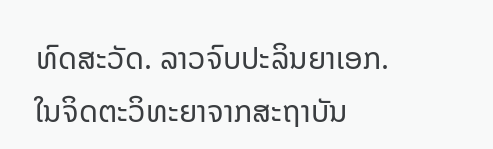ທົດສະວັດ. ລາວຈົບປະລິນຍາເອກ. ໃນຈິດຕະວິທະຍາຈາກສະຖາບັນ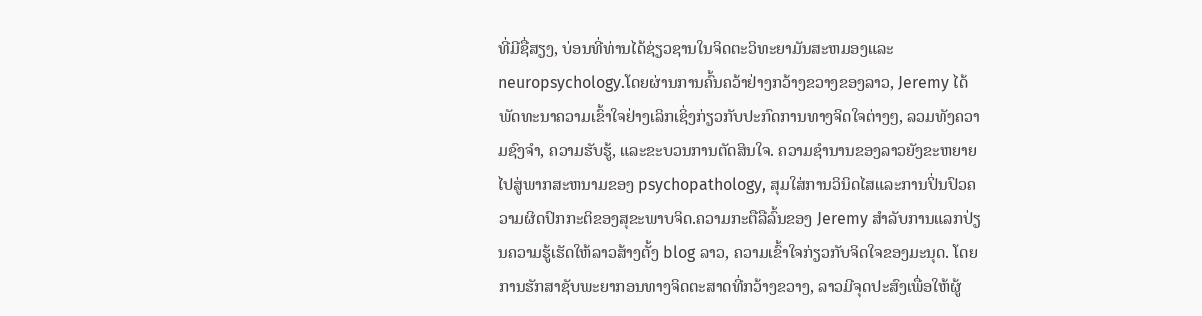ທີ່ມີຊື່ສຽງ, ບ່ອນທີ່ທ່ານໄດ້ຊ່ຽວຊານໃນຈິດຕະວິທະຍາມັນສະຫມອງແລະ neuropsychology.ໂດຍຜ່ານການຄົ້ນຄວ້າຢ່າງກວ້າງຂວາງຂອງລາວ, Jeremy ໄດ້ພັດທະນາຄວາມເຂົ້າໃຈຢ່າງເລິກເຊິ່ງກ່ຽວກັບປະກົດການທາງຈິດໃຈຕ່າງໆ, ລວມທັງຄວາມຊົງຈໍາ, ຄວາມຮັບຮູ້, ແລະຂະບວນການຕັດສິນໃຈ. ຄວາມຊໍານານຂອງລາວຍັງຂະຫຍາຍໄປສູ່ພາກສະຫນາມຂອງ psychopathology, ສຸມໃສ່ການວິນິດໄສແລະການປິ່ນປົວຄວາມຜິດປົກກະຕິຂອງສຸຂະພາບຈິດ.ຄວາມກະຕືລືລົ້ນຂອງ Jeremy ສໍາລັບການແລກປ່ຽນຄວາມຮູ້ເຮັດໃຫ້ລາວສ້າງຕັ້ງ blog ລາວ, ຄວາມເຂົ້າໃຈກ່ຽວກັບຈິດໃຈຂອງມະນຸດ. ໂດຍການຮັກສາຊັບພະຍາກອນທາງຈິດຕະສາດທີ່ກວ້າງຂວາງ, ລາວມີຈຸດປະສົງເພື່ອໃຫ້ຜູ້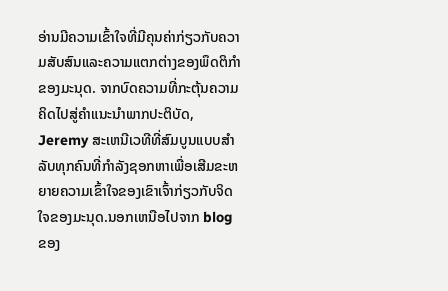ອ່ານມີຄວາມເຂົ້າໃຈທີ່ມີຄຸນຄ່າກ່ຽວກັບຄວາມສັບສົນແລະຄວາມແຕກຕ່າງຂອງພຶດຕິກໍາຂອງມະນຸດ. ຈາກບົດຄວາມທີ່ກະຕຸ້ນຄວາມຄິດໄປສູ່ຄໍາແນະນໍາພາກປະຕິບັດ, Jeremy ສະເຫນີເວທີທີ່ສົມບູນແບບສໍາລັບທຸກຄົນທີ່ກໍາລັງຊອກຫາເພື່ອເສີມຂະຫຍາຍຄວາມເຂົ້າໃຈຂອງເຂົາເຈົ້າກ່ຽວກັບຈິດໃຈຂອງມະນຸດ.ນອກເຫນືອໄປຈາກ blog ຂອງ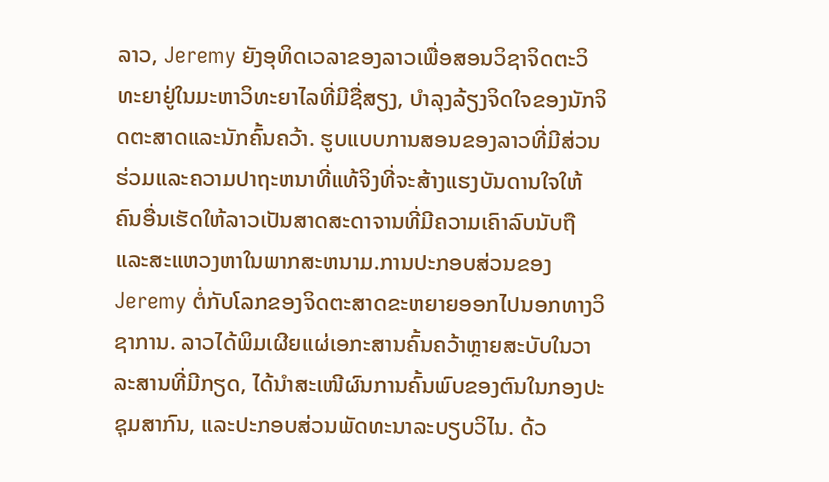ລາວ, Jeremy ຍັງອຸທິດເວລາຂອງລາວເພື່ອສອນວິຊາຈິດຕະວິທະຍາຢູ່ໃນມະຫາວິທະຍາໄລທີ່ມີຊື່ສຽງ, ບໍາລຸງລ້ຽງຈິດໃຈຂອງນັກຈິດຕະສາດແລະນັກຄົ້ນຄວ້າ. ຮູບແບບການສອນຂອງລາວທີ່ມີສ່ວນຮ່ວມແລະຄວາມປາຖະຫນາທີ່ແທ້ຈິງທີ່ຈະສ້າງແຮງບັນດານໃຈໃຫ້ຄົນອື່ນເຮັດໃຫ້ລາວເປັນສາດສະດາຈານທີ່ມີຄວາມເຄົາລົບນັບຖືແລະສະແຫວງຫາໃນພາກສະຫນາມ.ການປະກອບສ່ວນຂອງ Jeremy ຕໍ່ກັບໂລກຂອງຈິດຕະສາດຂະຫຍາຍອອກໄປນອກທາງວິຊາການ. ລາວໄດ້ພິມເຜີຍແຜ່ເອກະສານຄົ້ນຄວ້າຫຼາຍສະບັບໃນວາລະສານທີ່ມີກຽດ, ໄດ້ນຳສະເໜີຜົນການຄົ້ນພົບຂອງຕົນໃນກອງປະຊຸມສາກົນ, ແລະປະກອບສ່ວນພັດທະນາລະບຽບວິໄນ. ດ້ວ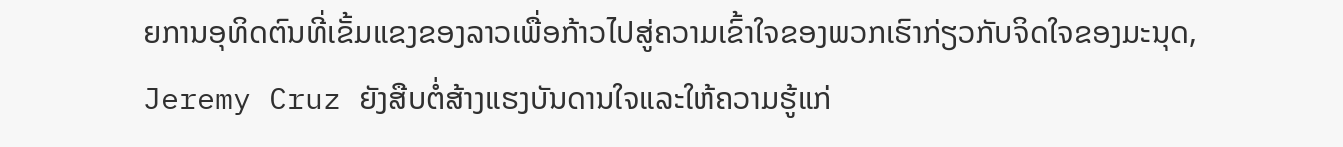ຍການອຸທິດຕົນທີ່ເຂັ້ມແຂງຂອງລາວເພື່ອກ້າວໄປສູ່ຄວາມເຂົ້າໃຈຂອງພວກເຮົາກ່ຽວກັບຈິດໃຈຂອງມະນຸດ, Jeremy Cruz ຍັງສືບຕໍ່ສ້າງແຮງບັນດານໃຈແລະໃຫ້ຄວາມຮູ້ແກ່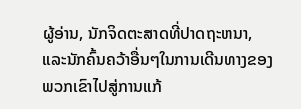ຜູ້ອ່ານ, ນັກຈິດຕະສາດທີ່ປາດຖະຫນາ, ແລະນັກຄົ້ນຄວ້າອື່ນໆໃນການເດີນທາງຂອງພວກເຂົາໄປສູ່ການແກ້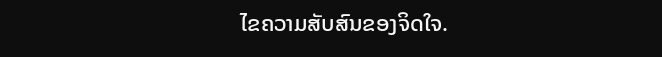ໄຂຄວາມສັບສົນຂອງຈິດໃຈ.